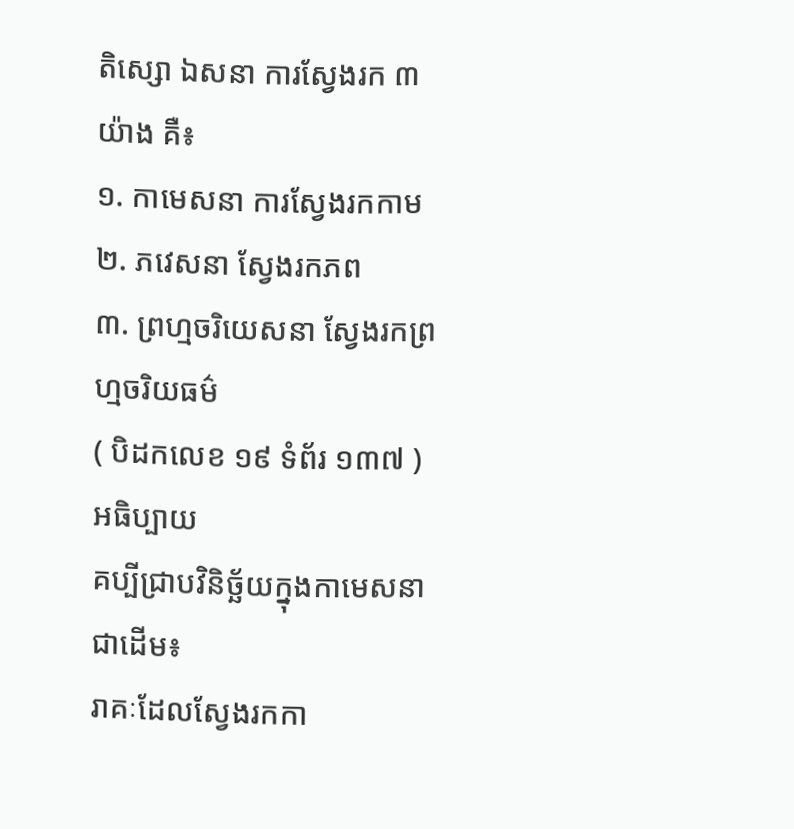តិស្សោ ឯសនា ការស្វែងរក ៣ យ៉ាង គឺ៖
១. កាមេសនា ការស្វែងរកកាម
២. ភវេសនា ស្វែងរកភព
៣. ព្រហ្មចរិយេសនា ស្វែងរកព្រហ្មចរិយធម៌
( បិដកលេខ ១៩ ទំព័រ ១៣៧ )
អធិប្បាយ
គប្បីជ្រាបវិនិច្ឆ័យក្នុងកាមេសនាជាដើម៖
រាគៈដែលស្វែងរកកា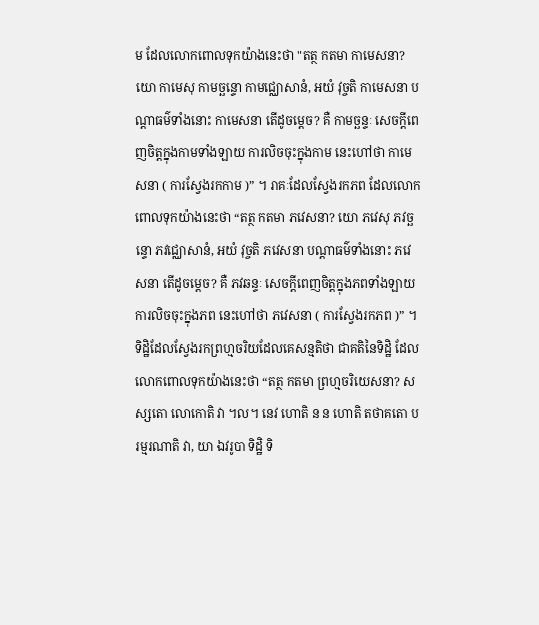ម ដែលលោកពោលទុកយ៉ាងនេះថា "តត្ថ កតមា កាមេសនា? យោ កាមេសុ កាមច្ឆន្ទោ កាមជ្ឈោសានំ, អយំ វុច្ចតិ កាមេសនា បណ្តាធម៌ទាំងនោះ កាមេសនា តើដូចម្តេច? គឺ កាមច្ឆន្ទៈ សេចក្តីពេញចិត្តក្នុងកាមទាំងឡាយ ការលិចចុះក្នុងកាម នេះហៅថា កាមេសនា ( ការស្វែងរកកាម )” ។ រាគៈដែលស្វែងរកភព ដែលលោកពោលទុកយ៉ាងនេះថា “តត្ថ កតមា ភវេសនា? យោ ភវេសុ ភវច្ឆន្ទោ ភវជ្ឈោសានំ, អយំ វុច្ចតិ ភវេសនា បណ្តាធម៌ទាំងនោះ ភវេសនា តើដូចម្តេច? គឺ ភវឆន្ទៈ សេចក្តីពេញចិត្តក្នុងភពទាំងឡាយ ការលិចចុះក្នុងភព នេះហៅថា ភវេសនា ( ការស្វែងរកភព )” ។ ទិដ្ឋិដែលស្វែងរកព្រហ្មចរិយដែលគេសន្មតិថា ជាគតិនៃទិដ្ឋិ ដែលលោកពោលទុកយ៉ាងនេះថា “តត្ថ កតមា ព្រហ្មចរិយេសនា? សស្សតោ លោកោតិ វា ។ល។ នេវ ហោតិ ន ន ហោតិ តថាគតោ បរម្មរណាតិ វា, យា ឯវរូបា ទិដ្ឋិ ទិ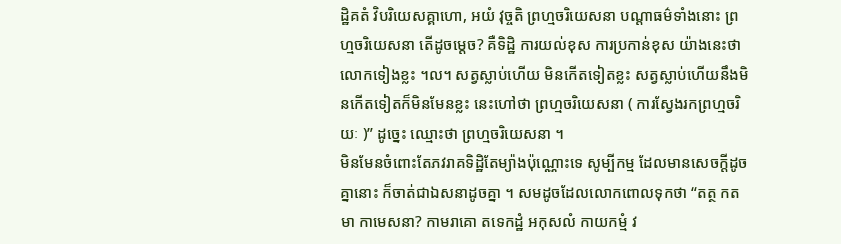ដ្ឋិគតំ វិបរិយេសគ្គាហោ, អយំ វុច្ចតិ ព្រហ្មចរិយេសនា បណ្តាធម៌ទាំងនោះ ព្រហ្មចរិយេសនា តើដូចម្តេច? គឺទិដ្ឋិ ការយល់ខុស ការប្រកាន់ខុស យ៉ាងនេះថា លោកទៀងខ្លះ ។ល។ សត្វស្លាប់ហើយ មិនកើតទៀតខ្លះ សត្វស្លាប់ហើយនឹងមិនកើតទៀតក៏មិនមែនខ្លះ នេះហៅថា ព្រហ្មចរិយេសនា ( ការស្វែងរកព្រហ្មចរិយៈ )” ដូច្នេះ ឈ្មោះថា ព្រហ្មចរិយេសនា ។
មិនមែនចំពោះតែភវរាគទិដ្ឋិតែម្យ៉ាងប៉ុណ្ណោះទេ សូម្បីកម្ម ដែលមានសេចក្តីដូចគ្នានោះ ក៏ចាត់ជាឯសនាដូចគ្នា ។ សមដូចដែលលោកពោលទុកថា “តត្ថ កតមា កាមេសនា? កាមរាគោ តទេកដ្ឋំ អកុសលំ កាយកម្មំ វ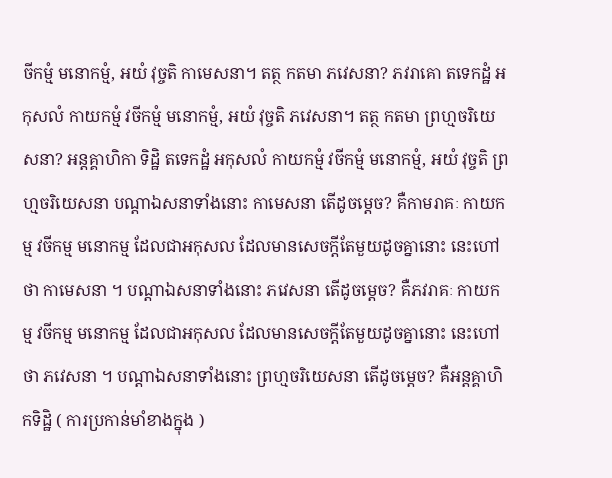ចីកម្មំ មនោកម្មំ, អយំ វុច្ចតិ កាមេសនា។ តត្ថ កតមា ភវេសនា? ភវរាគោ តទេកដ្ឋំ អកុសលំ កាយកម្មំ វចីកម្មំ មនោកម្មំ, អយំ វុច្ចតិ ភវេសនា។ តត្ថ កតមា ព្រហ្មចរិយេសនា? អន្តគ្គាហិកា ទិដ្ឋិ តទេកដ្ឋំ អកុសលំ កាយកម្មំ វចីកម្មំ មនោកម្មំ, អយំ វុច្ចតិ ព្រហ្មចរិយេសនា បណ្តាឯសនាទាំងនោះ កាមេសនា តើដូចម្តេច? គឺកាមរាគៈ កាយកម្ម វចីកម្ម មនោកម្ម ដែលជាអកុសល ដែលមានសេចក្តីតែមួយដូចគ្នានោះ នេះហៅថា កាមេសនា ។ បណ្តាឯសនាទាំងនោះ ភវេសនា តើដូចម្តេច? គឺភវរាគៈ កាយកម្ម វចីកម្ម មនោកម្ម ដែលជាអកុសល ដែលមានសេចក្តីតែមួយដូចគ្នានោះ នេះហៅថា ភវេសនា ។ បណ្តាឯសនាទាំងនោះ ព្រហ្មចរិយេសនា តើដូចម្តេច? គឺអន្តគ្គាហិកទិដ្ឋិ ( ការប្រកាន់មាំខាងក្នុង )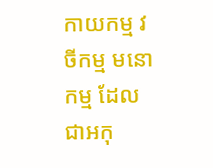កាយកម្ម វចីកម្ម មនោកម្ម ដែលជាអកុ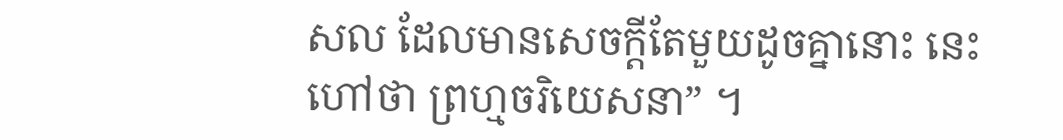សល ដែលមានសេចក្តីតែមួយដូចគ្នានោះ នេះហៅថា ព្រហ្មចរិយេសនា” ។